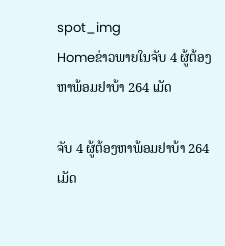spot_img
Homeຂ່າວພາຍໃນຈັບ 4 ຜູ້ຕ້ອງຫາພ້ອມຢາບ້າ 264 ເມັດ

ຈັບ 4 ຜູ້ຕ້ອງຫາພ້ອມຢາບ້າ 264 ເມັດ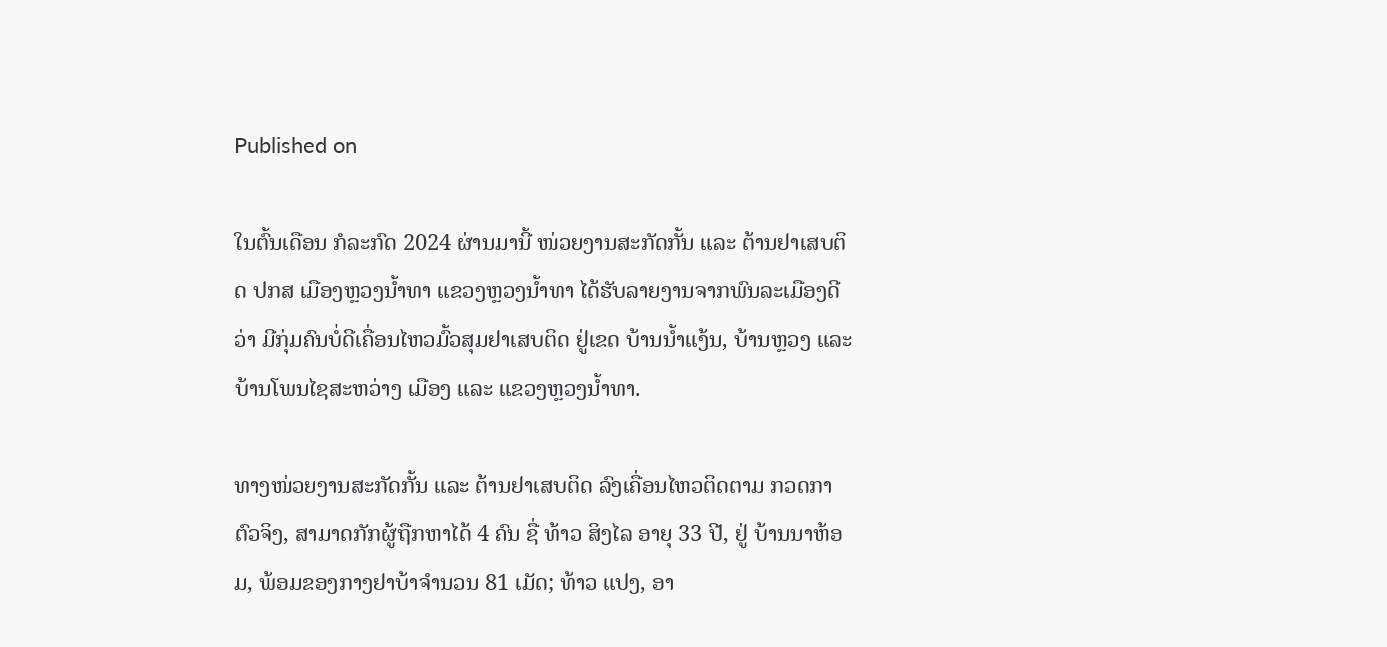Published on

ໃນຕົ້ນເດືອນ ກໍລະກົດ 2024 ຜ່ານມານີ້ ໜ່ວຍງານສະກັດກັ້ນ ແລະ ຕ້ານຢາເສບຕິດ ປກສ ເມືອງຫຼວງນໍ້າທາ ແຂວງຫຼວງນ້ຳທາ ໄດ້ຮັບລາຍງານຈາກພົນລະເມືອງດີວ່າ ມີກຸ່ມຄົນບໍ່ດີເຄື່ອນໄຫວມົ້ວສຸມຢາເສບຕິດ ຢູ່ເຂດ ບ້ານນ້ຳແງ້ນ, ບ້ານຫຼວງ ແລະ ບ້ານໂພນໄຊສະຫວ່າງ ເມືອງ ແລະ ແຂວງຫຼວງນ້ຳທາ.

ທາງໜ່ວຍງານສະກັດກັ້ນ ແລະ ຕ້ານຢາເສບຕິດ ລົງເຄື່ອນໄຫວຕິດຕາມ ກວດກາຕົວຈິງ, ສາມາດກັກຜູ້ຖືກຫາໄດ້ 4 ຄົນ ຊື່ ທ້າວ ສິງໄລ ອາຍຸ 33 ປີ, ຢູ່ ບ້ານນາຫ້ອມ, ພ້ອມຂອງກາງຢາບ້າຈຳນວນ 81 ເມັດ; ທ້າວ ແປງ, ອາ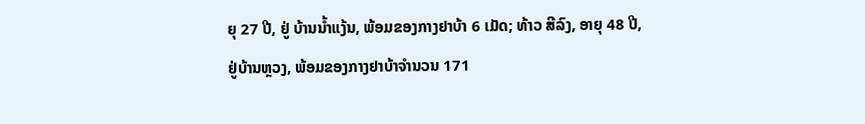ຍຸ 27 ປີ, ຢູ່ ບ້ານນໍ້າແງ້ນ, ພ້ອມຂອງກາງຢາບ້າ 6 ເມັດ; ທ້າວ ສີລົງ, ອາຍຸ 48 ປີ, ຢູ່ບ້ານຫຼວງ, ພ້ອມຂອງກາງຢາບ້າຈຳນວນ 171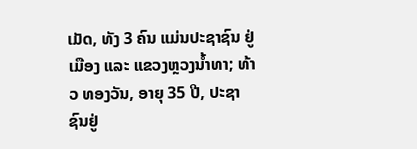ເມັດ, ທັງ 3 ຄົນ ແມ່ນປະຊາຊົນ ຢູ່ເມືອງ ແລະ ແຂວງຫຼວງນໍ້າທາ; ທ້າວ ທອງວັນ, ອາຍຸ 35 ປີ, ປະຊາຊົນຢູ່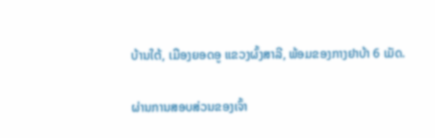ບ້ານໃຕ້, ເມືອງຍອດອູ ແຂວງຜົ້ງສາລີ, ພ້ອມຂອງກາງຢາບ້າ 6 ເມັດ.

ຜ່ານການສອບສ່ວນຂອງເຈົ້າ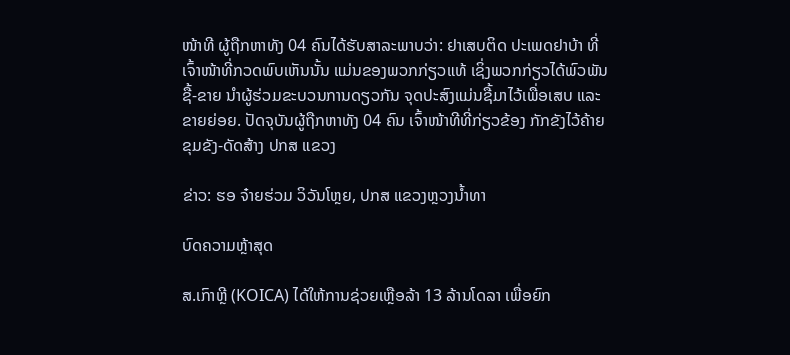ໜ້າທີ ຜູ້ຖືກຫາທັງ 04 ຄົນໄດ້ຮັບສາລະພາບວ່າ: ຢາເສບຕິດ ປະເພດຢາບ້າ ທີ່ເຈົ້າໜ້າທີ່ກວດພົບເຫັນນັ້ນ ແມ່ນຂອງພວກກ່ຽວແທ້ ເຊິ່ງພວກກ່ຽວໄດ້ພົວພັນ ຊື້-ຂາຍ ນໍາຜູ້ຮ່ວມຂະບວນການດຽວກັນ ຈຸດປະສົງແມ່ນຊື້ມາໄວ້ເພື່ອເສບ ແລະ ຂາຍຍ່ອຍ. ປັດຈຸບັນຜູ້ຖືກຫາທັງ 04 ຄົນ ເຈົ້າໜ້າທີທີ່ກ່ຽວຂ້ອງ ກັກຂັງໄວ້ຄ້າຍຂຸມຂັງ-ດັດສ້າງ ປກສ ແຂວງ

ຂ່າວ: ຮອ ຈ໋າຍຮ່ວມ ວິວັນໂຫຼຍ, ປກສ ແຂວງຫຼວງນ້ຳທາ

ບົດຄວາມຫຼ້າສຸດ

ສ.ເກົາຫຼີ (KOICA) ໄດ້ໃຫ້ການຊ່ວຍເຫຼືອລ້າ 13 ລ້ານໂດລາ ເພື່ອຍົກ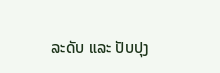ລະດັບ ແລະ ປັບປຸງ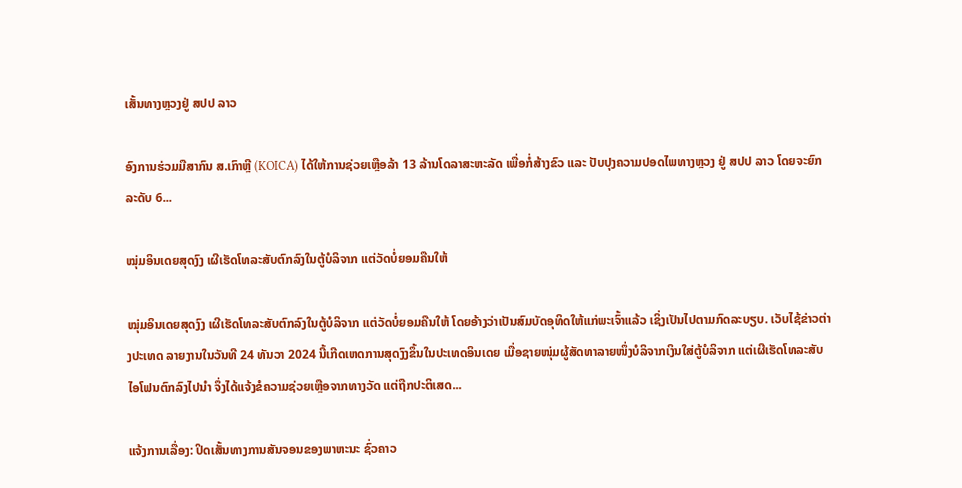ເສັ້ນທາງຫຼວງຢູ່ ສປປ ລາວ

ອົງການຮ່ວມມືສາກົນ ສ.ເກົາຫຼີ (KOICA) ໄດ້ໃຫ້ການຊ່ວຍເຫຼືອລ້າ 13 ລ້ານໂດລາສະຫະລັດ ເພື່ອກໍ່ສ້າງຂົວ ແລະ ປັບປຸງຄວາມປອດໄພທາງຫຼວງ ຢູ່ ສປປ ລາວ ໂດຍຈະຍົກລະດັບ 6...

ໝຸ່ມອິນເດຍສຸດງົງ ເຜີເຮັດໂທລະສັບຕົກລົງໃນຕູ້ບໍລິຈາກ ແຕ່ວັດບໍ່ຍອມຄືນໃຫ້

ໝຸ່ມອິນເດຍສຸດງົງ ເຜີເຮັດໂທລະສັບຕົກລົງໃນຕູ້ບໍລິຈາກ ແຕ່ວັດບໍ່ຍອມຄືນໃຫ້ ໂດຍອ້າງວ່າເປັນສົມບັດອຸທິດໃຫ້ແກ່ພະເຈົ້າແລ້ວ ເຊິ່ງເປັນໄປຕາມກົດລະບຽບ. ເວັບໄຊ້ຂ່າວຕ່າງປະເທດ ລາຍງານໃນວັນທີ 24 ທັນວາ 2024 ນີ້ເກີດເຫດການສຸດງົງຂຶ້ນໃນປະເທດອິນເດຍ ເມື່ອຊາຍໜຸ່ມຜູ້ສັດທາລາຍໜຶ່ງບໍລິຈາກເງິນໃສ່ຕູ້ບໍລິຈາກ ແຕ່ເຜີເຮັດໂທລະສັບໄອໂຟນຕົກລົງໄປນຳ ຈຶ່ງໄດ້ແຈ້ງຂໍຄວາມຊ່ວຍເຫຼືອຈາກທາງວັດ ແຕ່ຖືກປະຕິເສດ...

ແຈ້ງການເລື່ອງ: ປິດເສັ້ນທາງການສັນຈອນຂອງພາຫະນະ ຊົ່ວຄາວ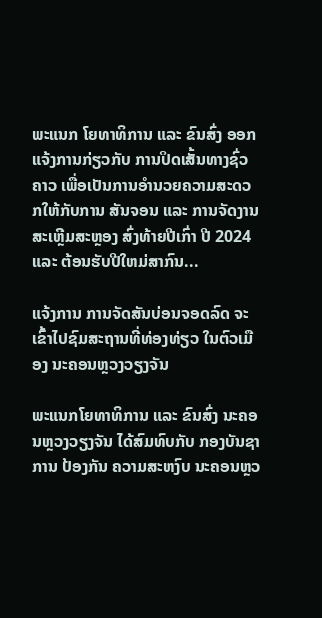ພະແນກ ໂຍທາທິການ ແລະ ຂົນສົ່ງ ອອກແຈ້ງການກ່ຽວກັບ ການປິດເສັ້ນທາງຊົ່ວຄາວ ເພື່ອເປັນການອໍານວຍຄວາມສະດວກໃຫ້ກັບການ ສັນຈອນ ແລະ ການຈັດງານສະເຫຼີມສະຫຼອງ ສົ່ງທ້າຍປີເກົ່າ ປີ 2024 ແລະ ຕ້ອນຮັບປີໃຫມ່ສາກົນ...

ແຈ້ງການ ການຈັດສັນບ່ອນຈອດລົດ ຈະເຂົ້າໄປຊົມສະຖານທີ່ທ່ອງທ່ຽວ ໃນຕົວເມືອງ ນະຄອນຫຼວງວຽງຈັນ

ພະແນກໂຍທາທິການ ແລະ ຂົນສົ່ງ ນະຄອນຫຼວງວຽງຈັນ ໄດ້ສົມທົບກັບ ກອງບັນຊາການ ປ້ອງກັນ ຄວາມສະຫງົບ ນະຄອນຫຼວ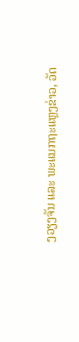ງວຽງຈັນ ແລະ ພະແນກຖະແຫຼງຂ່າວ, ວັດ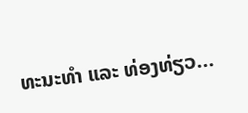ທະນະທຳ ແລະ ທ່ອງທ່ຽວ...